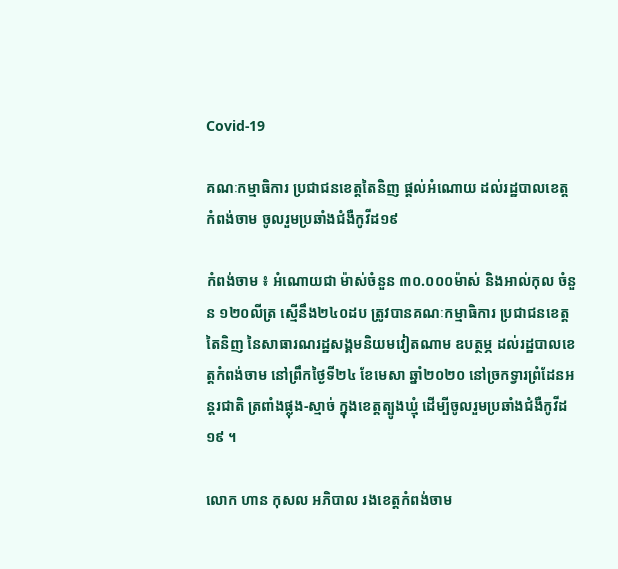Covid-19

គណៈកម្មាធិការ ប្រជាជនខេត្តតៃនិញ ផ្តល់អំណោយ ដល់រដ្ឋបាលខេត្តកំពង់ចាម ចូលរួមប្រឆាំងជំងឺកូវីដ១៩

កំពង់ចាម ៖ អំណោយជា ម៉ាស់ចំនួន ៣០.០០០ម៉ាស់ និងអាល់កុល ចំនួន ១២០លីត្រ ស្មើនឹង២៤០ដប ត្រូវបានគណៈកម្មាធិការ ប្រជាជនខេត្តតៃនិញ នៃសាធារណរដ្ឋសង្គមនិយមវៀតណាម ឧបត្ថម្ភ ដល់រដ្ឋបាលខេត្តកំពង់ចាម នៅព្រឹកថ្ងៃទី២៤ ខែមេសា ឆ្នាំ២០២០ នៅច្រកទ្វារព្រំដែនអន្តរជាតិ ត្រពាំងផ្លុង-ស្មាច់ ក្នុងខេត្តត្បូងឃ្មុំ ដើម្បីចូលរួមប្រឆាំងជំងឺកូវីដ១៩ ។

លោក ហាន កុសល អភិបាល រងខេត្តកំពង់ចាម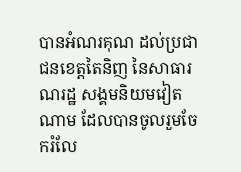បានអំណរគុណ ដល់ប្រជាជនខេត្តតៃនិញ នៃសាធារណរដ្ឋ សង្គមនិយមវៀតណាម ដែលបានចូលរួមចែករំលែ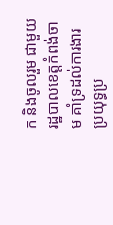ក និងចូលរួម ជាមួយរដ្ឋបាលខេត្តកំពង់ចាម គាំទ្រដល់ការងារប្រយុទ្ធប្រ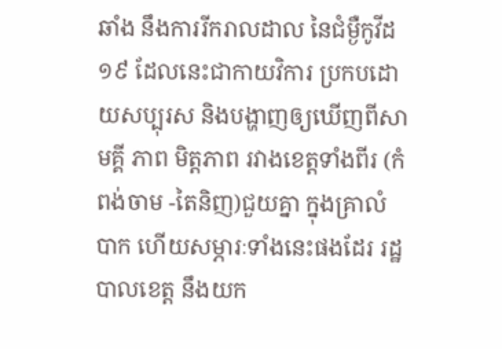ឆាំង នឹងការរីករាលដាល នៃជំម្ងឺកូវីដ១៩ ដែលនេះជាកាយវិការ ប្រកបដោយសប្បុរស និងបង្ហាញឲ្យឃើញពីសាមគ្គី ភាព មិត្តភាព រវាងខេត្តទាំងពីរ (កំពង់ចាម -តៃនិញ)ជួយគ្នា ក្នុងគ្រាលំបាក ហើយសម្ភារៈទាំងនេះផងដែរ រដ្ឋបាលខេត្ត នឹងយក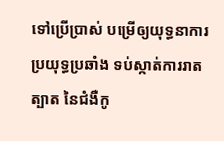ទៅប្រើប្រាស់ បម្រើឲ្យយុទ្ធនាការប្រយុទ្ធប្រឆាំង ទប់ស្កាត់ការរាតត្បាត នៃជំងឺកូ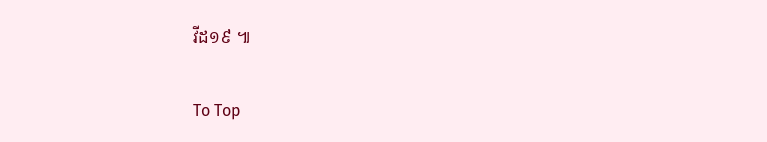វីដ១៩ ៕

To Top